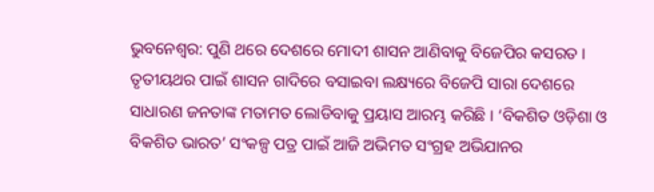ଭୁବନେଶ୍ବର: ପୁଣି ଥରେ ଦେଶରେ ମୋଦୀ ଶାସନ ଆଣିବାକୁ ବିଜେପିର କସରତ । ତୃତୀୟଥର ପାଇଁ ଶାସନ ଗାଦିରେ ବସାଇବା ଲକ୍ଷ୍ୟରେ ବିଜେପି ସାରା ଦେଶରେ ସାଧାରଣ ଜନତାଙ୍କ ମତାମତ ଲୋଡିବାକୁ ପ୍ରୟାସ ଆରମ୍ଭ କରିଛି । ‘ବିକଶିତ ଓଡ଼ିଶା ଓ ବିକଶିତ ଭାରତ’ ସଂକଳ୍ପ ପତ୍ର ପାଇଁ ଆଜି ଅଭିମତ ସଂଗ୍ରହ ଅଭିଯାନର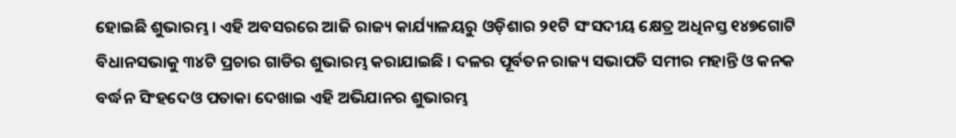ହୋଇଛି ଶୁଭାରମ୍ଭ । ଏହି ଅବସରରେ ଆଜି ରାଜ୍ୟ କାର୍ଯ୍ୟାଳୟରୁ ଓଡ଼ିଶାର ୨୧ଟି ସଂସଦୀୟ କ୍ଷେତ୍ର ଅଧିନସ୍ତ ୧୪୭ଗୋଟି ବିଧାନସଭାକୁ ୩୪ଟି ପ୍ରଚାର ଗାଡିର ଶୁଭାରମ୍ଭ କରାଯାଇଛି । ଦଳର ପୂର୍ବତନ ରାଜ୍ୟ ସଭାପତି ସମୀର ମହାନ୍ତି ଓ କନକ ବର୍ଦ୍ଧନ ସିଂହଦେଓ ପତାକା ଦେଖାଇ ଏହି ଅଭିଯାନର ଶୁଭାରମ୍ଭ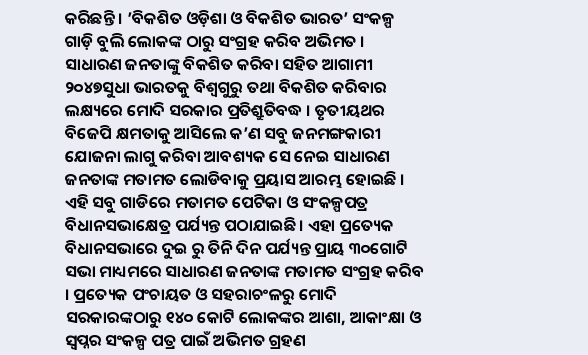କରିଛନ୍ତି । ’ବିକଶିତ ଓଡ଼ିଶା ଓ ବିକଶିତ ଭାରତ’ ସଂକଳ୍ପ ଗାଡ଼ି ବୁଲି ଲୋକଙ୍କ ଠାରୁ ସଂଗ୍ରହ କରିବ ଅଭିମତ ।
ସାଧାରଣ ଜନତାଙ୍କୁ ବିକଶିତ କରିବା ସହିତ ଆଗାମୀ ୨୦୪୭ସୁଧା ଭାରତକୁ ବିଶ୍ୱଗୁରୁ ତଥା ବିକଶିତ କରିବାର ଲକ୍ଷ୍ୟରେ ମୋଦି ସରକାର ପ୍ରତିଶ୍ରୁତିବଦ୍ଧ । ତୃତୀୟଥର ବିଜେପି କ୍ଷମତାକୁ ଆସିଲେ କ’ଣ ସବୁ ଜନମଙ୍ଗକାରୀ ଯୋଜନା ଲାଗୁ କରିବା ଆବଶ୍ୟକ ସେ ନେଇ ସାଧାରଣ ଜନତାଙ୍କ ମତାମତ ଲୋଡିବାକୁ ପ୍ରୟାସ ଆରମ୍ଭ ହୋଇଛି ।
ଏହି ସବୁ ଗାଡିରେ ମତାମତ ପେଟିକା ଓ ସଂକଳ୍ପପତ୍ର ବିଧାନସଭାକ୍ଷେତ୍ର ପର୍ଯ୍ୟନ୍ତ ପଠାଯାଇଛି । ଏହା ପ୍ରତ୍ୟେକ ବିଧାନସଭାରେ ଦୁଇ ରୁ ତିନି ଦିନ ପର୍ଯ୍ୟନ୍ତ ପ୍ରାୟ ୩୦ଗୋଟି ସଭା ମାଧ୍ୟମରେ ସାଧାରଣ ଜନତାଙ୍କ ମତାମତ ସଂଗ୍ରହ କରିବ । ପ୍ରତ୍ୟେକ ପଂଚାୟତ ଓ ସହରାଚଂଳରୁ ମୋଦି ସରକାରଙ୍କଠାରୁ ୧୪୦ କୋଟି ଲୋକଙ୍କର ଆଶା, ଆକାଂକ୍ଷା ଓ ସ୍ୱପ୍ନର ସଂକଳ୍ପ ପତ୍ର ପାଇଁ ଅଭିମତ ଗ୍ରହଣ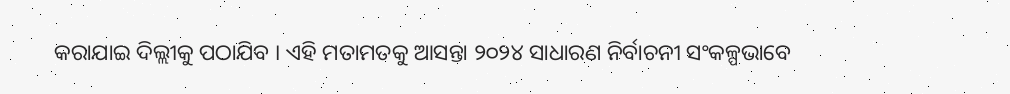କରାଯାଇ ଦିଲ୍ଲୀକୁ ପଠାଯିବ । ଏହି ମତାମତକୁ ଆସନ୍ତା ୨୦୨୪ ସାଧାରଣ ନିର୍ବାଚନୀ ସଂକଳ୍ପଭାବେ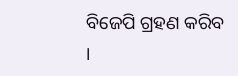ବିଜେପି ଗ୍ରହଣ କରିବ ।